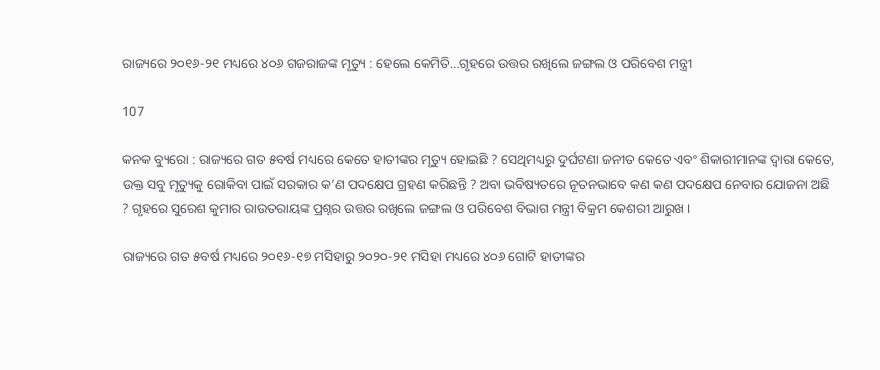ରାଜ୍ୟରେ ୨୦୧୬-୨୧ ମଧ୍ୟରେ ୪୦୬ ଗଜରାଜଙ୍କ ମୃତ୍ୟୁ : ହେଲେ କେମିତି…ଗୃହରେ ଉତ୍ତର ରଖିଲେ ଜଙ୍ଗଲ ଓ ପରିବେଶ ମନ୍ତ୍ରୀ

107

କନକ ବ୍ୟୁରୋ : ରାଜ୍ୟରେ ଗତ ୫ବର୍ଷ ମଧ୍ୟରେ କେତେ ହାତୀଙ୍କର ମୃତ୍ୟୁ ହୋଇଛି ? ସେଥିମଧ୍ୟରୁ ଦୁର୍ଘଟଣା ଜନୀତ କେତେ ଏବଂ ଶିକାରୀମାନଙ୍କ ଦ୍ୱାରା କେତେ, ଉକ୍ତ ସବୁ ମୃତ୍ୟୁକୁ ରୋକିବା ପାଇଁ ସରକାର କ’ଣ ପଦକ୍ଷେପ ଗ୍ରହଣ କରିଛନ୍ତି ? ଅବା ଭବିଷ୍ୟତରେ ନୂତନଭାବେ କଣ କଣ ପଦକ୍ଷେପ ନେବାର ଯୋଜନା ଅଛି ? ଗୃହରେ ସୁରେଶ କୁମାର ରାଉତରାୟଙ୍କ ପ୍ରଶ୍ନର ଉତ୍ତର ରଖିଲେ ଜଙ୍ଗଲ ଓ ପରିବେଶ ବିଭାଗ ମନ୍ତ୍ରୀ ବିକ୍ରମ କେଶରୀ ଆରୁଖ ।

ରାଜ୍ୟରେ ଗତ ୫ବର୍ଷ ମଧ୍ୟରେ ୨୦୧୬-୧୭ ମସିହାରୁ ୨୦୨୦-୨୧ ମସିହା ମଧ୍ୟରେ ୪୦୬ ଗୋଟି ହାତୀଙ୍କର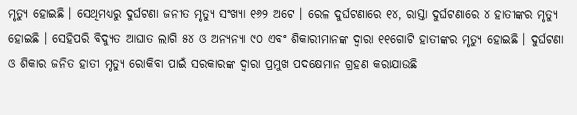ମୃତ୍ୟୁ ହୋଇଛି । ସେଥିମଧ୍ୟରୁ ଦୁର୍ଘଟଣା ଜନୀତ ମୃତ୍ୟୁ ସଂଖ୍ୟା ୧୬୨ ଅଟେ । ରେଳ ଦୁର୍ଘଟଣାରେ ୧୪, ରାସ୍ତା ଦୁର୍ଘଟଣାରେ ୪ ହାତୀଙ୍କର ମୃତ୍ୟୁ ହୋଇଛି । ସେହିପରି ବିଦ୍ୟୁତ ଆଘାତ ଲାଗି ୫୪ ଓ ଅନ୍ୟନ୍ୟା ୯୦ ଏବଂ ଶିକାରୀମାନଙ୍କ ଦ୍ୱାରା ୧୧ଗୋଟି ହାତୀଙ୍କର ମୃତ୍ୟୁ ହୋଇଛି । ଦୁର୍ଘଟଣା ଓ ଶିକାର ଜନିତ ହାତୀ ମୃତ୍ୟୁ ରୋକିବା ପାଇଁ ସରକାରଙ୍କ ଦ୍ୱାରା ପ୍ରମୁଖ ପଦକ୍ଷେମାନ ଗ୍ରହଣ କରାଯାଉଛି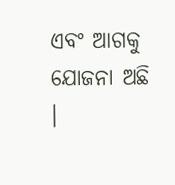ଏବଂ ଆଗକୁ ଯୋଜନା ଅଛି ।